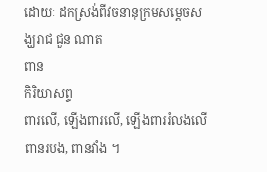ដោយៈ ដកស្រង់ពីវចនានុក្រមសម្តេចសង្ឃរាជ ជួន ណាត
ពាន
កិរិយាសព្ទ
ពារលើ, ឡើងពារលើ, ឡើងពាររំលងលើ
ពានរបង, ពានវាំង ។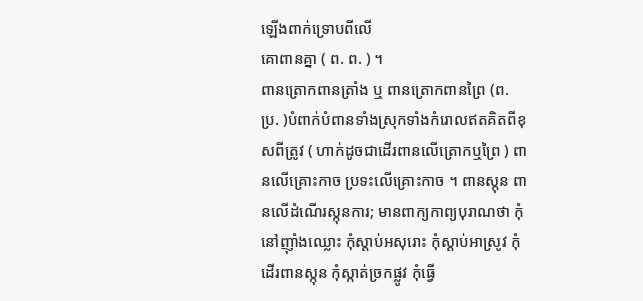ឡើងពាក់ទ្រោបពីលើ
គោពានគ្នា ( ព. ព. ) ។
ពានត្រោកពានត្រាំង ឬ ពានត្រោកពានព្រៃ (ព. ប្រ. )បំពាក់បំពានទាំងស្រុកទាំងកំរោលឥតគិតពីខុសពីត្រូវ ( ហាក់ដូចជាដើរពានលើត្រោកឬព្រៃ ) ពានលើគ្រោះកាច ប្រទះលើគ្រោះកាច ។ ពានស្កុន ពានលើដំណើរស្កុនការ; មានពាក្យកាព្យបុរាណថា កុំនៅញ៉ាំងឈ្លោះ កុំស្ដាប់អសុរោះ កុំស្ដាប់អាស្រូវ កុំដើរពានស្កុន កុំស្កាត់ច្រកផ្លូវ កុំធ្វើ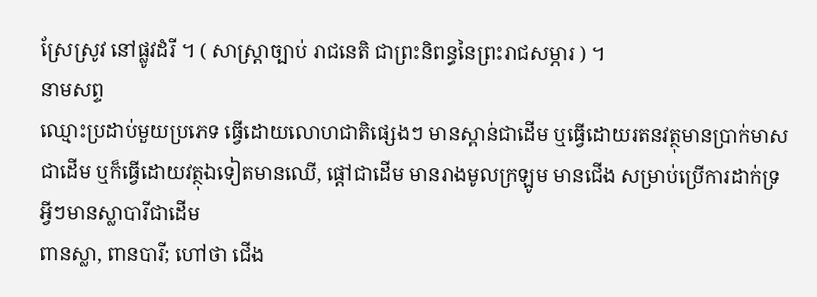ស្រែស្រូវ នៅផ្លូវដំរី ។ ( សាស្ត្រាច្បាប់ រាជនេតិ ជាព្រះនិពន្ធនៃព្រះរាជសម្ភារ ) ។
នាមសព្ទ
ឈ្មោះប្រដាប់មួយប្រភេទ ធ្វើដោយលោហជាតិផ្សេងៗ មានស្ពាន់ជាដើម ឬធ្វើដោយរតនវត្ថុមានប្រាក់មាសជាដើម ឬក៏ធ្វើដោយវត្ថុឯទៀតមានឈើ, ផ្ដៅជាដើម មានរាងមូលក្រឡូម មានជើង សម្រាប់ប្រើការដាក់ទ្រអ្វីៗមានស្លាបារីជាដើម
ពានស្លា, ពានបារី; ហៅថា ជើង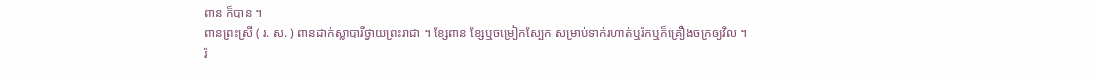ពាន ក៏បាន ។
ពានព្រះស្រី ( រ. ស. ) ពានដាក់ស្លាបារីថ្វាយព្រះរាជា ។ ខ្សែពាន ខ្សែឬចម្រៀកស្បែក សម្រាប់ទាក់រហាត់ឬរ៉កឬក៏គ្រឿងចក្រឲ្យវិល ។
រ៉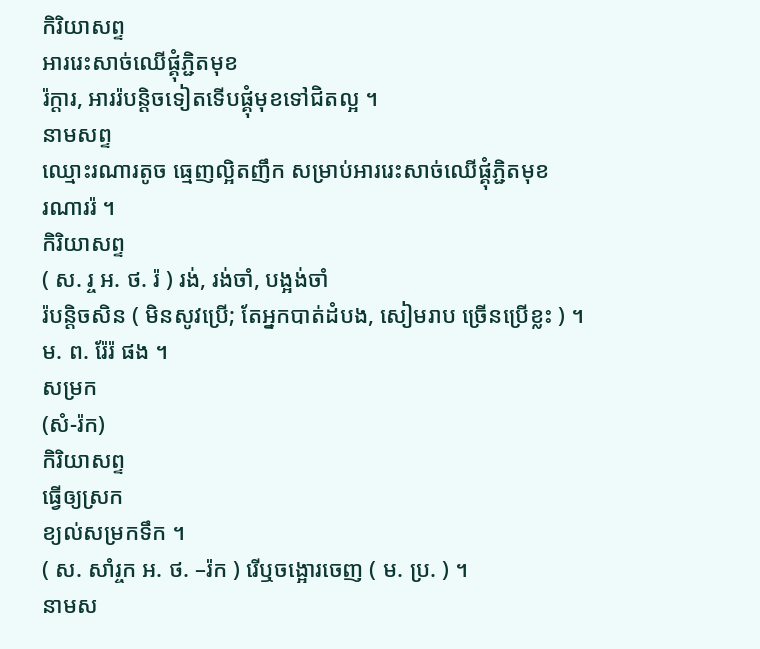កិរិយាសព្ទ
អាររេះសាច់ឈើផ្គុំភ្ជិតមុខ
រ៉ក្ដារ, អាររ៉បន្តិចទៀតទើបផ្គុំមុខទៅជិតល្អ ។
នាមសព្ទ
ឈ្មោះរណារតូច ធ្មេញល្អិតញឹក សម្រាប់អាររេះសាច់ឈើផ្គុំភ្ជិតមុខ
រណាររ៉ ។
កិរិយាសព្ទ
( ស. រ្ច អ. ថ. រ៉ ) រង់, រង់ចាំ, បង្អង់ចាំ
រ៉បន្តិចសិន ( មិនសូវប្រើ; តែអ្នកបាត់ដំបង, សៀមរាប ច្រើនប្រើខ្លះ ) ។ ម. ព. រ៉ែរ៉ ផង ។
សម្រក
(សំ-រ៉ក)
កិរិយាសព្ទ
ធ្វើឲ្យស្រក
ខ្យល់សម្រកទឹក ។
( ស. សាំរ្ចក អ. ថ. –រ៉ក ) រើឬចង្អោរចេញ ( ម. ប្រ. ) ។
នាមស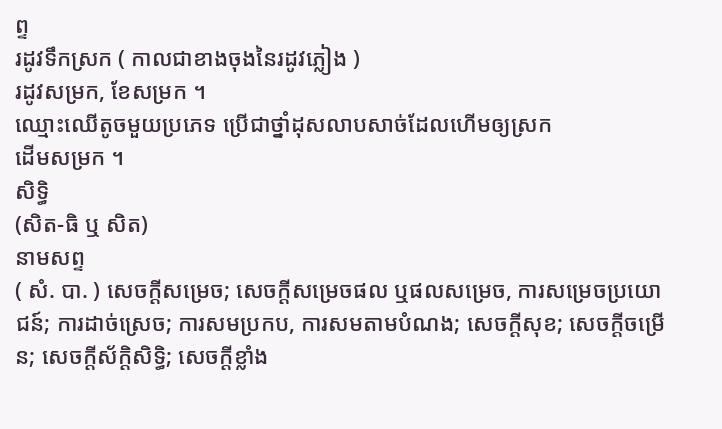ព្ទ
រដូវទឹកស្រក ( កាលជាខាងចុងនៃរដូវភ្លៀង )
រដូវសម្រក, ខែសម្រក ។
ឈ្មោះឈើតូចមួយប្រភេទ ប្រើជាថ្នាំដុសលាបសាច់ដែលហើមឲ្យស្រក
ដើមសម្រក ។
សិទ្ធិ
(សិត-ធិ ឬ សិត)
នាមសព្ទ
( សំ. បា. ) សេចក្ដីសម្រេច; សេចក្ដីសម្រេចផល ឬផលសម្រេច, ការសម្រេចប្រយោជន៍; ការដាច់ស្រេច; ការសមប្រកប, ការសមតាមបំណង; សេចក្ដីសុខ; សេចក្ដីចម្រើន; សេចក្ដីស័ក្ដិសិទ្ធិ; សេចក្ដីខ្លាំង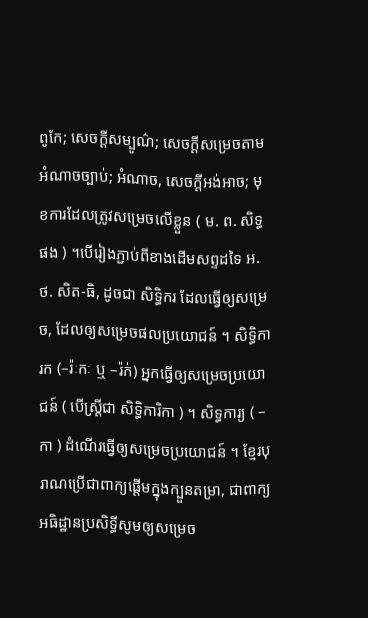ពូកែ; សេចក្ដីសម្បូណ៌; សេចក្ដីសម្រេចតាមអំណាចច្បាប់; អំណាច, សេចក្ដីអង់អាច; មុខការដែលត្រូវសម្រេចលើខ្លួន ( ម. ព. សិទ្ធ ផង ) ។បើរៀងភ្ជាប់ពីខាងដើមសព្ទដទៃ អ. ថ. សិត-ធិ, ដូចជា សិទ្ធិករ ដែលធ្វើឲ្យសម្រេច, ដែលឲ្យសម្រេចផលប្រយោជន៍ ។ សិទ្ធិការក (–រ៉ៈកៈ ឬ –រ៉ក់) អ្នកធ្វើឲ្យសម្រេចប្រយោជន៍ ( បើស្ត្រីជា សិទ្ធិការិកា ) ។ សិទ្ធការ្យ ( –កា ) ដំណើរធ្វើឲ្យសម្រេចប្រយោជន៍ ។ ខ្មែរបុរាណប្រើជាពាក្យផ្ដើមក្នុងក្បួនតម្រា, ជាពាក្យអធិដ្ឋានប្រសិទ្ធីសូមឲ្យសម្រេច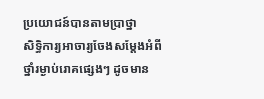ប្រយោជន៍បានតាមប្រាថ្នា
សិទ្ធិការ្យអាចារ្យចែងសម្ដែងអំពីថ្នាំរម្ងាប់រោគផ្សេងៗ ដូចមាន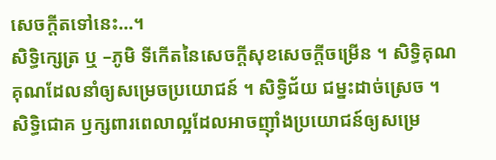សេចក្ដីតទៅនេះ…។
សិទ្ធិក្សេត្រ ឬ –ភូមិ ទីកើតនៃសេចក្ដីសុខសេចក្ដីចម្រើន ។ សិទ្ធិគុណ គុណដែលនាំឲ្យសម្រេចប្រយោជន៍ ។ សិទ្ធិជ័យ ជម្នះដាច់ស្រេច ។ សិទ្ធិជោគ ឫក្សពារពេលាល្អដែលអាចញ៉ាំងប្រយោជន៍ឲ្យសម្រេ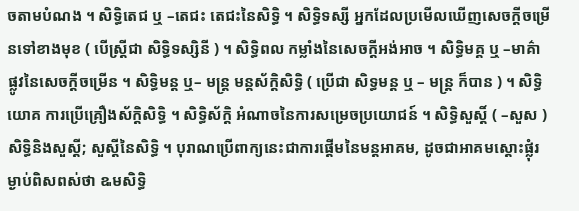ចតាមបំណង ។ សិទ្ធិតេជ ឬ –តេជះ តេជះនៃសិទ្ធិ ។ សិទ្ធិទស្សី អ្នកដែលប្រមើលឃើញសេចក្ដីចម្រើនទៅខាងមុខ ( បើស្ត្រីជា សិទ្ធិទស្សិនី ) ។ សិទ្ធិពល កម្លាំងនៃសេចក្ដីអង់អាច ។ សិទ្ធិមគ្គ ឬ –មាគ៌ា ផ្លូវនៃសេចក្ដីចម្រើន ។ សិទ្ធិមន្ដ ឬ– មន្ដ្រ មន្ដស័ក្ដិសិទ្ធិ ( ប្រើជា សិទ្ធមន្ដ ឬ – មន្ដ្រ ក៏បាន ) ។ សិទ្ធិយោគ ការប្រើគ្រឿងស័ក្ដិសិទ្ធិ ។ សិទ្ធិស័ក្ដិ អំណាចនៃការសម្រេចប្រយោជន៍ ។ សិទ្ធិសួស្ដិ៍ ( –សួស ) សិទ្ធិនិងសួស្ដី; សួស្ដីនៃសិទ្ធិ ។ បុរាណប្រើពាក្យនេះជាការផ្ដើមនៃមន្ដអាគម, ដូចជាអាគមស្ដោះផ្លុំរម្ងាប់ពិសពស់ថា ឩមសិទ្ធិ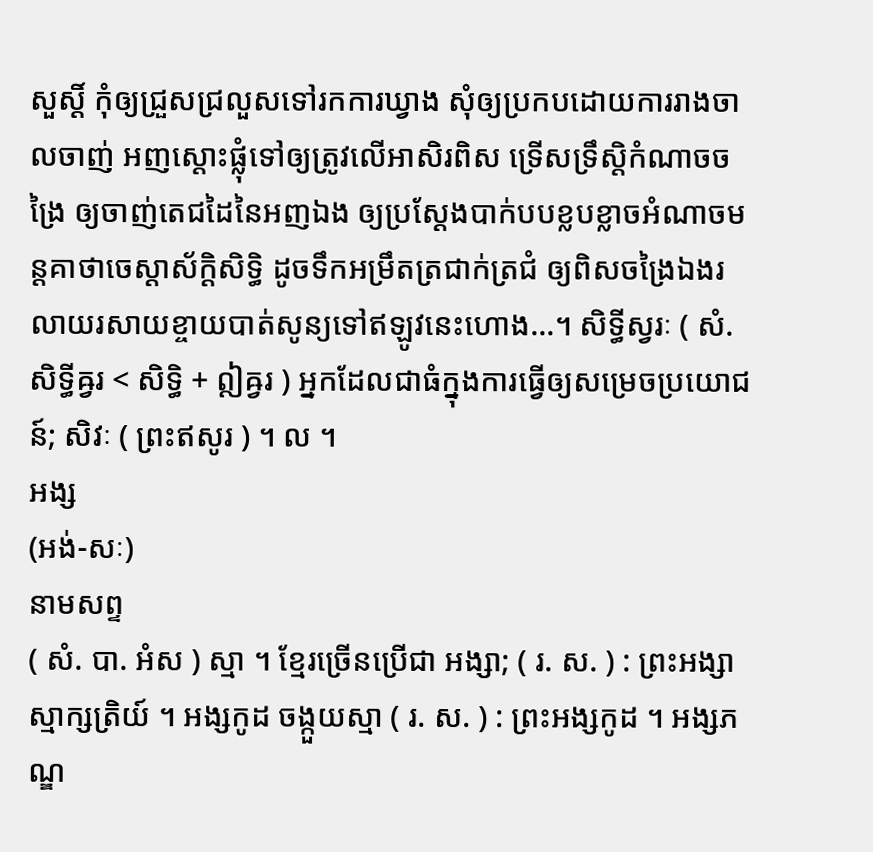សួស្ដិ៍ កុំឲ្យជ្រួសជ្រលួសទៅរកការឃ្វាង សុំឲ្យប្រកបដោយការរាងចាលចាញ់ អញស្ដោះផ្លុំទៅឲ្យត្រូវលើអាសិរពិស ទ្រើសទ្រឹស្តិកំណាចចង្រៃ ឲ្យចាញ់តេជដៃនៃអញឯង ឲ្យប្រស្ដែងបាក់បបខ្លបខ្លាចអំណាចមន្ដគាថាចេស្ដាស័ក្ដិសិទ្ធិ ដូចទឹកអម្រឹតត្រជាក់ត្រជំ ឲ្យពិសចង្រៃឯងរលាយរសាយខ្ចាយបាត់សូន្យទៅឥឡូវនេះហោង…។ សិទ្ធីស្វរៈ ( សំ. សិទ្ធីឝ្វរ < សិទ្ធិ + ឦឝ្វរ ) អ្នកដែលជាធំក្នុងការធ្វើឲ្យសម្រេចប្រយោជន៍; សិវៈ ( ព្រះឥសូរ ) ។ ល ។
អង្ស
(អង់-សៈ)
នាមសព្ទ
( សំ. បា. អំស ) ស្មា ។ ខ្មែរច្រើនប្រើជា អង្សា; ( រ. ស. ) : ព្រះអង្សា ស្មាក្សត្រិយ៍ ។ អង្សកូដ ចង្កួយស្មា ( រ. ស. ) : ព្រះអង្សកូដ ។ អង្សភណ្ឌ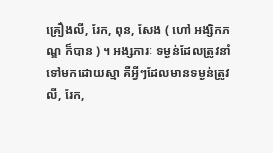គ្រឿងលី, រែក, ពុន, សែង ( ហៅ អង្សិកភណ្ឌ ក៏បាន ) ។ អង្សភារៈ ទម្ងន់ដែលត្រូវនាំទៅមកដោយស្មា គឺអ្វីៗដែលមានទម្ងន់ត្រូវលី, រែក,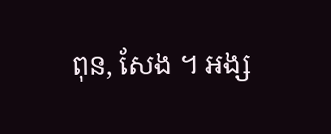ពុន, សែង ។ អង្ស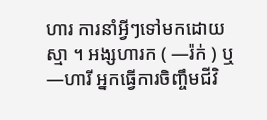ហារ ការនាំអ្វីៗទៅមកដោយស្មា ។ អង្សហារក ( —រ៉ក់ ) ឬ —ហារី អ្នកធ្វើការចិញ្ចឹមជីវិ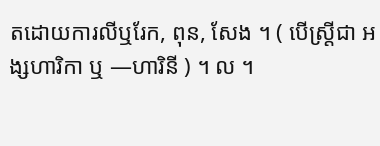តដោយការលីឬរែក, ពុន, សែង ។ ( បើស្ត្រីជា អង្សហារិកា ឬ —ហារិនី ) ។ ល ។